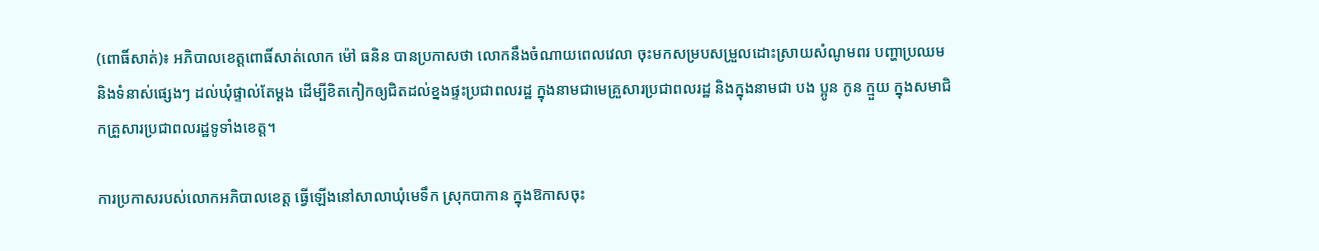(ពោធិ៍សាត់)៖ អភិបាលខេត្តពោធិ៍សាត់លោក ម៉ៅ ធនិន បានប្រកាសថា លោកនឹងចំណាយពេលវេលា ចុះមកសម្របសម្រួលដោះស្រាយសំណូមពរ បញ្ហាប្រឈម និងទំនាស់ផ្សេងៗ ដល់ឃុំផ្ទាល់តែម្តង ដើម្បីខិតកៀកឲ្យជិតដល់ខ្នងផ្ទះប្រជាពលរដ្ឋ ក្នុងនាមជាមេគ្រួសារប្រជាពលរដ្ឋ និងក្នុងនាមជា បង ប្អូន កូន ក្មួយ ក្នុងសមាជិកគ្រួសារប្រជាពលរដ្ឋទូទាំងខេត្ត។

ការប្រកាសរបស់លោកអភិបាលខេត្ត ធ្វើឡើងនៅសាលាឃុំមេទឹក ស្រុកបាកាន ក្នុងឱកាសចុះ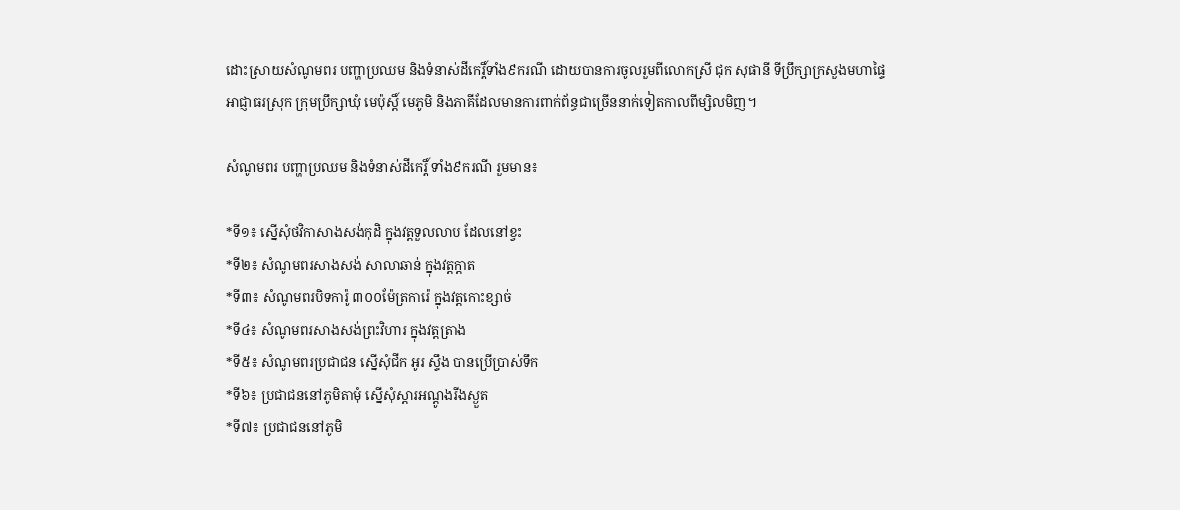ដោះស្រាយសំណូមពរ បញ្ហាប្រឈម និងទំនាស់ដីកេរ្តិ៍ទាំង៩ករណី ដោយបានការចូលរួមពីលោកស្រី ជុក សុផានី ទីប្រឹក្សាក្រសួងមហាផ្ទៃ អាជ្ញាធរស្រុក ក្រុមប្រឹក្សាឃុំ មេប៉ុស្តិ៍ មេភូមិ និងភាគីដែលមានការពាក់ព័ន្ធជាច្រើននាក់ទៀតកាលពីម្សិលមិញ។

សំណូមពរ បញ្ហាប្រឈម និងទំនាស់ដីកេរ្តិ៍ ទាំង៩ករណី រួមមាន៖

*ទី១៖ ស្នើសុំថវិកាសាងសង់កុដិ ក្នុងវត្តទួលលាប ដែលនៅខ្វះ
*ទី២៖ សំណូមពរសាងសង់ សាលាឆាន់ ក្នុងវត្តក្តាត
*ទី៣៖ សំណូមពរបិទការ៉ូ ៣០០ម៉ែត្រការ៉េ ក្នុងវត្តកោះខ្សាច់
*ទី៤៖ សំណូមពរសាងសង់ព្រះវិហារ ក្នុងវត្តត្រាង
*ទី៥៖ សំណូមពរប្រជាជន ស្នើសុំជីក អូរ ស្ទឹង បានប្រើប្រាស់ទឹក
*ទី៦៖ ប្រជាជននៅភូមិតាមុំ ស្នើសុំស្តារអណ្តូងរីងស្ងួត
*ទី៧៖ ប្រជាជននៅភូមិ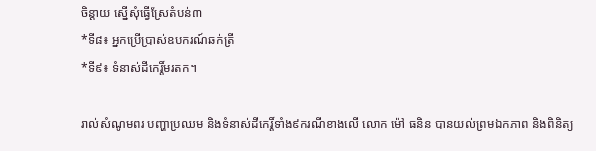ចិន្តាយ ស្នើសុំធ្វើស្រែតំបន់៣
*ទី៨៖ អ្នកប្រើប្រាស់ឧបករណ៍ឆក់ត្រី
*ទី៩៖ ទំនាស់ដីកេរ្តិ៍មរតក។

រាល់សំណូមពរ បញ្ហាប្រឈម និងទំនាស់ដីកេរ្តិ៍ទាំង៩ករណីខាងលើ លោក ម៉ៅ ធនិន បានយល់ព្រមឯកភាព និងពិនិត្យ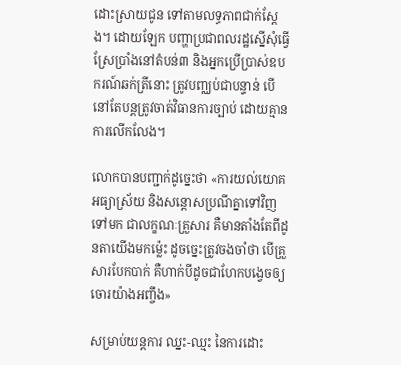ដោះស្រាយជូន ទៅតាមលទ្ធភាពជាក់ស្តែង។ ដោយឡែក បញ្ហាប្រជាពលរដ្ឋស្នើសុំធ្វើស្រែប្រាំងនៅតំបន់៣ និងអ្នកប្រើប្រាស់ឧបករណ៍ឆក់ត្រីនោះ ត្រូវបញ្ឈប់ជាបន្ទាន់ បើនៅតែបន្តត្រូវចាត់វិធានការច្បាប់ ដោយគ្មានការលើកលែង។

លោកបានបញ្ជាក់ដូច្នេះថា «ការយល់យោគ អធ្យាស្រ័យ និងសន្តោសប្រណីគ្នាទៅវិញទៅមក ជាលក្ខណៈគ្រួសារ គឺមានតាំងតែពីដូនតាយើងមកម៉្លេះ ដូចច្នេះត្រូវចងចាំថា បើគ្រួសារបែកបាក់ គឺហាក់បីដូចជាហែកបង្វេចឲ្យចោរយ៉ាងអញ្ចឹង»

សម្រាប់យន្តការ ឈ្នះ-ឈ្មះ នៃការដោះ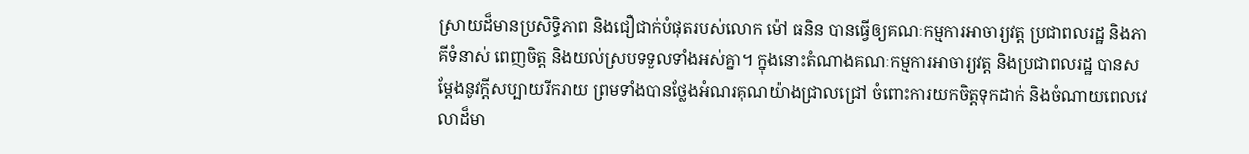ស្រាយដ៏មានប្រសិទ្ធិភាព និងជឿជាក់បំផុតរបស់លោក ម៉ៅ ធនិន បានធ្វើឲ្យគណៈកម្មការអាចារ្យវត្ត ប្រជាពលរដ្ឋ និងភាគីទំនាស់ ពេញចិត្ត និងយល់ស្របទទួលទាំងអស់គ្នា។ ក្នុងនោះតំណាងគណៈកម្មការអាចារ្យវត្ត និងប្រជាពលរដ្ឋ បានសម្តែងនូវក្តីសប្បាយរីករាយ ព្រមទាំងបានថ្លែងអំណរគុណយ៉ាងជ្រាលជ្រៅ ចំពោះការយកចិត្តទុកដាក់ និងចំណាយពេលវេលាដ៏មា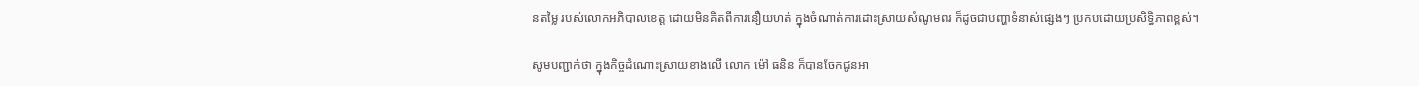នតម្លៃ របស់លោកអភិបាលខេត្ត ដោយមិនគិតពីការនឿយហត់ ក្នុងចំណាត់ការដោះស្រាយសំណូមពរ ក៏ដូចជាបញ្ហាទំនាស់ផ្សេងៗ ប្រកបដោយប្រសិទ្ធិភាពខ្ពស់។

សូមបញ្ជាក់ថា ក្នុងកិច្ចដំណោះស្រាយខាងលើ លោក ម៉ៅ ធនិន ក៏បានចែកជូនអា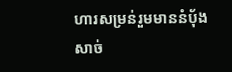ហារសម្រន់រួមមាននំប៉័ងសាច់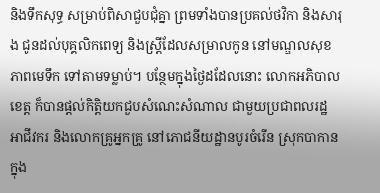និងទឹកសុទ្ធ សម្រាប់ពិសាជួបជុំគ្នា ព្រមទាំងបានប្រគល់ថវិកា និងសារុង ជូនដល់បុគ្គលិកពេទ្យ និងស្ត្រីដែលសម្រាលកូន នៅមណ្ឌលសុខភាពមេទឹក ទៅតាមទម្លាប់។ បន្ថែមក្នុងថ្ងៃដដែលនោះ លោកអភិបាលខេត្ត ក៏បានផ្តល់កិត្តិយកជួបសំណេះសំណាល ជាមួយប្រជាពលរដ្ឋ អាជីវករ និងលោកគ្រូអ្នកគ្រូ នៅភោជនីយដ្ឋានបូរចំរើន ស្រុកបាកាន ក្នុង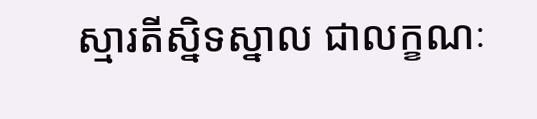ស្មារតីស្និទស្នាល ជាលក្ខណៈ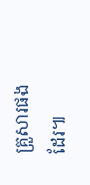គ្រួសារផងដែរ៕